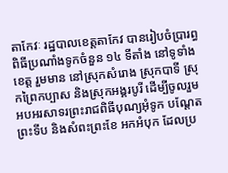តាកែវៈ រដ្ឋបាលខេត្តតាកែវ បានរៀបចំប្រារព្ធពិធីប្រណាំងទូកចំនួន ១៤ ទីតាំង នៅទូទាំងខេត្ត រួមមាន នៅស្រុកសំរោង ស្រុកបាទី ស្រុកព្រៃកប្បាស និងស្រុកអង្គរបូរី ដើម្បីចូលរួមអបអរសាទរព្រះរាជពិធីបុណ្យអុំទូក បណ្ដែតព្រះទីប និងសំពះព្រះខែ អកអំបុក ដែលប្រ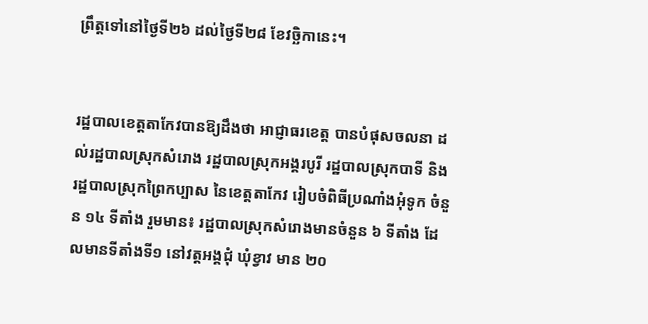ព្រឹត្តទៅនៅថ្ងៃទី២៦ ដល់ថ្ងៃទី២៨ ខែវច្ឆិកានេះ។


រដ្ឋបាលខេត្តតាកែវបានឱ្យដឹងថា អាជ្ញាធរខេត្ត បានបំផុសចលនា ដល់រដ្ឋបាលស្រុកសំរោង រដ្ឋបាលស្រុកអង្គរបូរី រដ្ឋបាលស្រុកបាទី និង រដ្ឋបាលស្រុកព្រៃកប្បាស នៃខេត្តតាកែវ រៀបចំពិធីប្រណាំងអុំទូក ចំនួន ១៤ ទីតាំង រួមមាន៖ រដ្ឋបាលស្រុកសំរោងមានចំនួន ៦ ទីតាំង ដែលមានទីតាំងទី១ នៅវត្តអង្គជុំ ឃុំខ្វាវ មាន ២០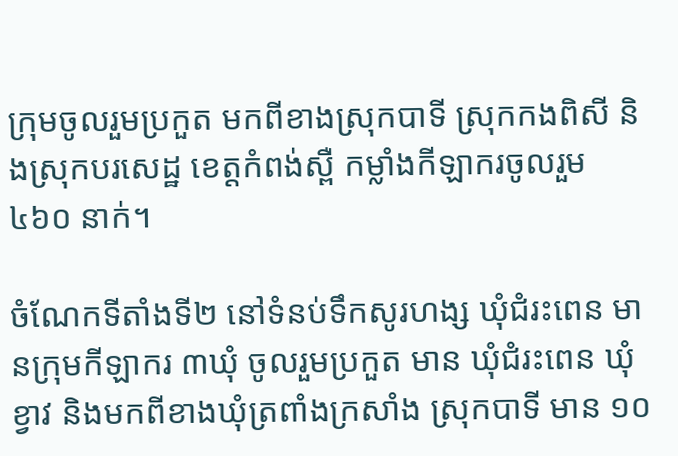ក្រុមចូលរួមប្រកួត មកពីខាងស្រុកបាទី ស្រុកកងពិសី និងស្រុកបរសេដ្ឋ ខេត្តកំពង់ស្ពឺ កម្លាំងកីឡាករចូលរួម ៤៦០ នាក់។

ចំណែកទីតាំងទី២ នៅទំនប់ទឹកសូរហង្ស ឃុំជំរះពេន មានក្រុមកីឡាករ ៣ឃុំ ចូលរួមប្រកួត មាន ឃុំជំរះពេន ឃុំខ្វាវ និងមកពីខាងឃុំត្រពាំងក្រសាំង ស្រុកបាទី មាន ១០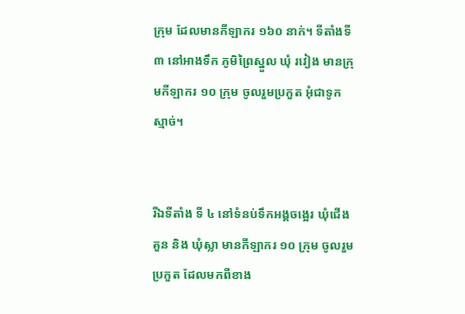ក្រុម ដែលមានកីឡាករ ១៦០ នាក់។ ទីតាំងទី ៣ នៅអាងទឹក ភូមិព្រៃស្នួល ឃុំ រវៀង មានក្រុមកីឡាករ ១០ ក្រុម ចូលរួមប្រកួត អុំជាទូកស្មាច់។


រីឯទីតាំង ទី ៤ នៅទំនប់ទឹកអង្គចង្អេរ ឃុំជើងគួន និង ឃុំស្លា មានកីឡាករ ១០ ក្រុម ចូលរួមប្រកួត ដែលមកពីខាង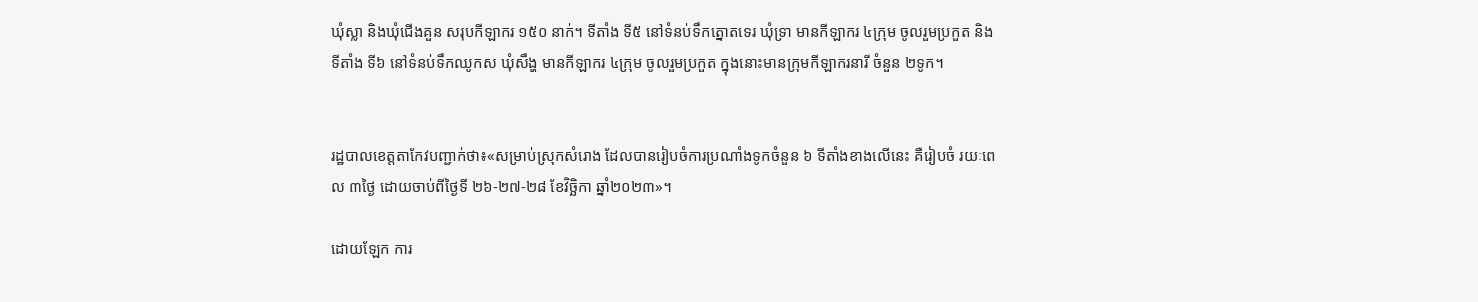ឃុំស្លា និងឃុំជើងគួន សរុបកីឡាករ ១៥០ នាក់។ ទីតាំង ទី៥ នៅទំនប់ទឹកត្នោតទេរ ឃុំទ្រា មានកីឡាករ ៤ក្រុម ចូលរួមប្រកួត និងទីតាំង ទី៦ នៅទំនប់ទឹកឈូកស ឃុំសឹង្ហ មានកីឡាករ ៤ក្រុម ចូលរួមប្រកួត ក្នុងនោះមានក្រុមកីឡាករនារី ចំនួន ២ទូក។


រដ្ឋបាលខេត្តតាកែវបញ្ជាក់ថា៖«សម្រាប់ស្រុកសំរោង ដែលបានរៀបចំការប្រណាំងទូកចំនួន ៦ ទីតាំងខាងលើនេះ គឺរៀបចំ រយៈពេល ៣ថ្ងៃ ដោយចាប់ពីថ្ងៃទី ២៦-២៧-២៨ ខែវិច្ឆិកា ឆ្នាំ២០២៣»។

ដោយឡែក ការ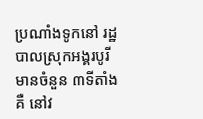ប្រណាំងទូកនៅ រដ្ឋបាលស្រុកអង្គរបូរី មានចំនួន ៣ទីតាំង គឺ នៅវ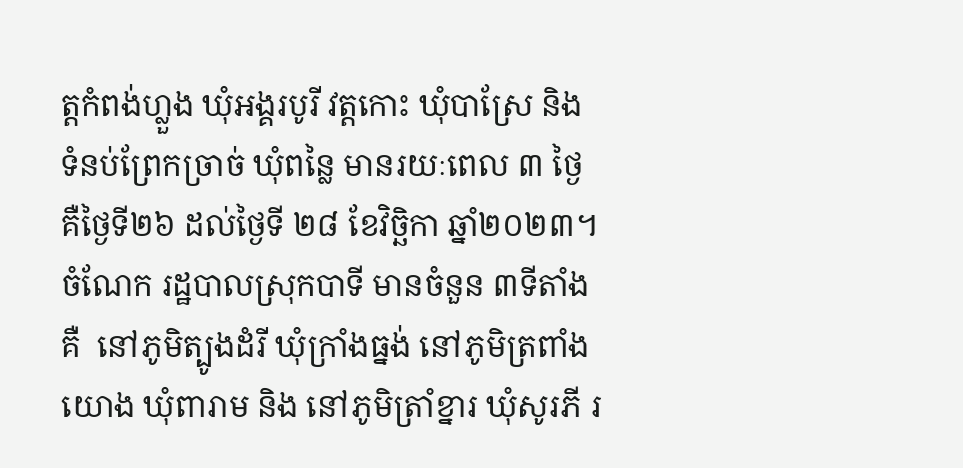ត្តកំពង់ហ្លួង ឃុំអង្គរបូរី វត្តកោះ ឃុំបាស្រែ និង ទំនប់ព្រែកច្រាច់ ឃុំពន្លៃ មានរយៈពេល ៣ ថ្ងៃ គឺថ្ងៃទី២៦ ដល់ថ្ងៃទី ២៨ ខែវិច្ឆិកា ឆ្នាំ២០២៣។ ចំណែក រដ្ឋបាលស្រុកបាទី មានចំនួន ៣ទីតាំងគឺ  នៅភូមិត្បូងដំរី ឃុំក្រាំងធ្នង់ នៅភូមិត្រពាំងយោង ឃុំពារាម និង នៅភូមិត្រាំខ្នារ ឃុំសូរភី រ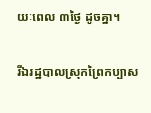យៈពេល ៣ថ្ងៃ ដូចគ្នា។

រីឯរដ្ឋបាលស្រុកព្រៃកប្បាស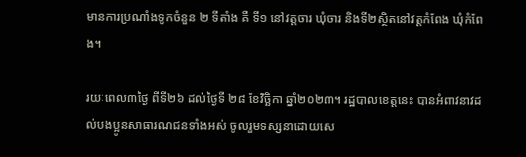មានការប្រណាំងទូកចំនួន ២ ទីតាំង គឺ ទី១ នៅវត្តចារ ឃុំចារ និងទី២ស្ថិតនៅវត្តកំពែង ឃុំកំពែង។

រយៈពេល៣ថ្ងៃ ពីទី២៦ ដល់ថ្ងៃទី ២៨ ខែវិច្ឆិកា ឆ្នាំ២០២៣។ រដ្ឋបាលខេត្តនេះ បានអំពាវនាវដល់បងប្អូនសាធារណជនទាំងអស់ ចូលរួមទស្សនាដោយសេ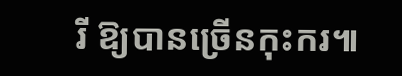រី ឱ្យបានច្រើនកុះករ៕